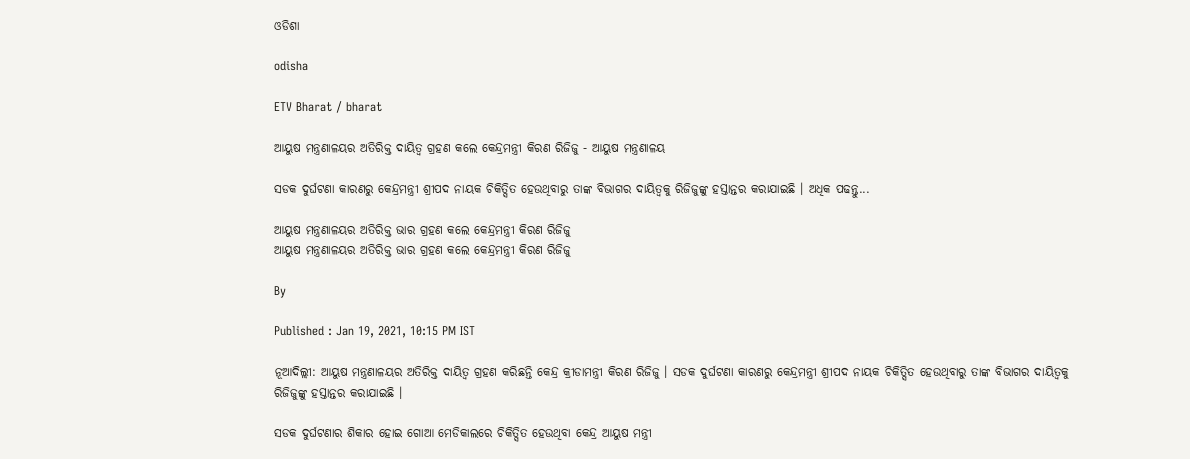ଓଡିଶା

odisha

ETV Bharat / bharat

ଆୟୁଷ ମନ୍ତ୍ରଣାଳୟର ଅତିରିକ୍ତ ଦାୟିତ୍ବ ଗ୍ରହଣ କଲେ କେନ୍ଦ୍ରମନ୍ତ୍ରୀ କିରଣ ରିଜିଜୁ - ଆୟୁଷ ମନ୍ତ୍ରଣାଳୟ

ସଡକ ଦୁର୍ଘଟଣା କାରଣରୁ କେନ୍ଦ୍ରମନ୍ତ୍ରୀ ଶ୍ରୀପଦ ନାୟକ ଚିକିତ୍ସିତ ହେଉଥିବାରୁ ତାଙ୍କ ବିଭାଗର ଦାୟିତ୍ବକୁ ରିଜିଜୁଙ୍କୁ ହସ୍ତାନ୍ତର କରାଯାଇଛି । ଅଧିକ ପଢନ୍ତୁ...

ଆୟୁଷ ମନ୍ତ୍ରଣାଳୟର ଅତିରିକ୍ତ ଭାର ଗ୍ରହଣ କଲେ କେନ୍ଦ୍ରମନ୍ତ୍ରୀ କିରଣ ରିଜିଜୁ
ଆୟୁଷ ମନ୍ତ୍ରଣାଳୟର ଅତିରିକ୍ତ ଭାର ଗ୍ରହଣ କଲେ କେନ୍ଦ୍ରମନ୍ତ୍ରୀ କିରଣ ରିଜିଜୁ

By

Published : Jan 19, 2021, 10:15 PM IST

ନୂଆଦିଲ୍ଲୀ: ଆୟୁଷ ମନ୍ତ୍ରଣାଳୟର ଅତିରିକ୍ତ ଦାୟିତ୍ବ ଗ୍ରହଣ କରିଛନ୍ତି କେନ୍ଦ୍ର କ୍ରୀଡାମନ୍ତ୍ରୀ କିରଣ ରିଜିଜୁ । ସଡକ ଦୁର୍ଘଟଣା କାରଣରୁ କେନ୍ଦ୍ରମନ୍ତ୍ରୀ ଶ୍ରୀପଦ ନାୟକ ଚିକିତ୍ସିତ ହେଉଥିବାରୁ ତାଙ୍କ ବିଭାଗର ଦାୟିତ୍ବକୁ ରିଜିଜୁଙ୍କୁ ହସ୍ତାନ୍ତର କରାଯାଇଛି ।

ସଡକ ଦୁର୍ଘଟଣାର ଶିକାର ହୋଇ ଗୋଆ ମେଡିକାଲରେ ଚିକିତ୍ସିତ ହେଉଥିବା କେନ୍ଦ୍ର ଆୟୁଷ ମନ୍ତ୍ରୀ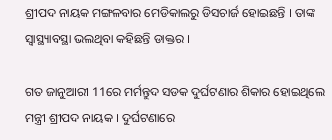ଶ୍ରୀପଦ ନାୟକ ମଙ୍ଗଳବାର ମେଡିକାଲରୁ ଡିସଚାର୍ଜ ହୋଇଛନ୍ତି । ତାଙ୍କ ସ୍ବାସ୍ଥ୍ୟାବସ୍ଥା ଭଲଥିବା କହିଛନ୍ତି ଡାକ୍ତର ।

ଗତ ଜାନୁଆରୀ 11ରେ ମର୍ମନ୍ତୁଦ ସଡକ ଦୁର୍ଘଟଣାର ଶିକାର ହୋଇଥିଲେ ମନ୍ତ୍ରୀ ଶ୍ରୀପଦ ନାୟକ । ଦୁର୍ଘଟଣାରେ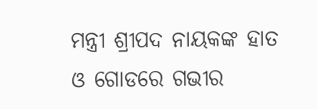ମନ୍ତ୍ରୀ ଶ୍ରୀପଦ ନାୟକଙ୍କ ହାତ ଓ ଗୋଡରେ ଗଭୀର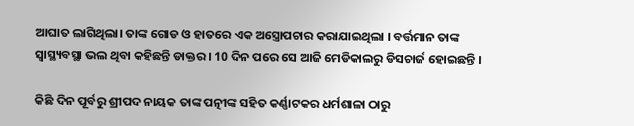ଆଘାତ ଲାଗିଥିଲା। ତାଙ୍କ ଗୋଡ ଓ ହାତରେ ଏକ ଅସ୍ତ୍ରୋପଚାର କରାଯାଇଥିଲା । ବର୍ତ୍ତମାନ ତାଙ୍କ ସ୍ବାସ୍ଥ୍ୟବସ୍ଥା ଭଲ ଥିବା କହିଛନ୍ତି ଡାକ୍ତର । 10 ଦିନ ପରେ ସେ ଆଜି ମେଡିକାଲରୁ ଡିସଚାର୍ଜ ହୋଇଛନ୍ତି ।

କିଛି ଦିନ ପୂର୍ବରୁ ଶ୍ରୀପଦ ନାୟକ ତାଙ୍କ ପତ୍ନୀଙ୍କ ସହିତ କର୍ଣ୍ଣାଟକର ଧର୍ମଶାଳା ଠାରୁ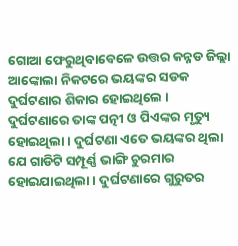ଗୋଆ ଫେରୁଥିବାବେଳେ ଉତ୍ତର କନ୍ନଡ ଜିଲ୍ଲା ଆଙ୍କୋଲା ନିକଟରେ ଭୟଙ୍କର ସଡକ ଦୁର୍ଘଟଣାର ଶିକାର ହୋଇଥିଲେ । ଦୁର୍ଘଟଣାରେ ତାଙ୍କ ପତ୍ନୀ ଓ ପିଏଙ୍କର ମୃତ୍ୟୁ ହୋଇଥିଲା । ଦୁର୍ଘଟଣା ଏତେ ଭୟଙ୍କର ଥିଲା ଯେ ଗାଡିଟି ସମ୍ପୂର୍ଣ୍ଣ ଭାଙ୍ଗି ଚୁରମାର ହୋଇଯାଇଥିଲା । ଦୁର୍ଘଟଣାରେ ଗୁରୁତର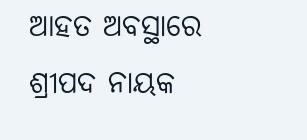ଆହତ ଅବସ୍ଥାରେ ଶ୍ରୀପଦ ନାୟକ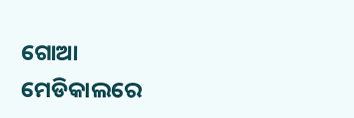ଗୋଆ ମେଡିକାଲରେ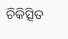ଚିକିତ୍ସିତ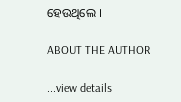ହେଉଥିଲେ ।

ABOUT THE AUTHOR

...view details